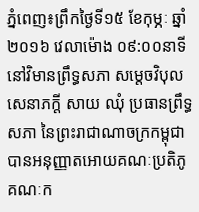ភ្នំពេញ៖ព្រឹកថ្ងៃទី១៥ ខែកុម្ភៈ ឆ្នាំ២០១៦ វេលាម៉ោង ០៩:០០នាទី នៅវិមានព្រឹទ្ធសភា សម្តេចវិបុលសេនាភក្តី សាយ ឈុំ ប្រធានព្រឹទ្ធសភា នៃព្រះរាជាណាចក្រកម្ពុជា បានអនុញ្ញាតអោយគណៈប្រតិភូ គណៈក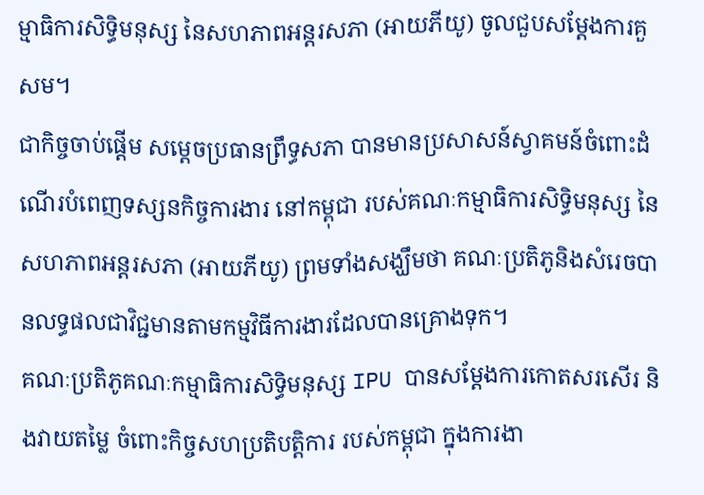ម្មាធិការសិទ្ធិមនុស្ស នៃសហភាពអន្តរសភា (អាយភីយូ) ចូលជួបសម្តែងការគួសម។
ជាកិច្ចចាប់ផ្តើម សម្តេចប្រធានព្រឹទ្ធសភា បានមានប្រសាសន៍ស្វាគមន៍ចំពោះដំណើរបំពេញទស្សនកិច្ចការងារ នៅកម្ពុជា របស់គណៈកម្មាធិការសិទ្ធិមនុស្ស នៃសហភាពអន្តរសភា (អាយភីយូ) ព្រមទាំងសង្ឃឹមថា គណៈប្រតិភូនិងសំរេចបានលទ្ធផលជាវិជ្ជមានតាមកម្មវិធីការងារដែលបានគ្រោងទុក។
គណៈប្រតិភូគណៈកម្មាធិការសិទ្ធិមនុស្ស IPU បានសម្តែងការកោតសរសើរ និងវាយតម្លៃ ចំពោះកិច្ចសហប្រតិបត្តិការ របស់កម្ពុជា ក្នុងការងា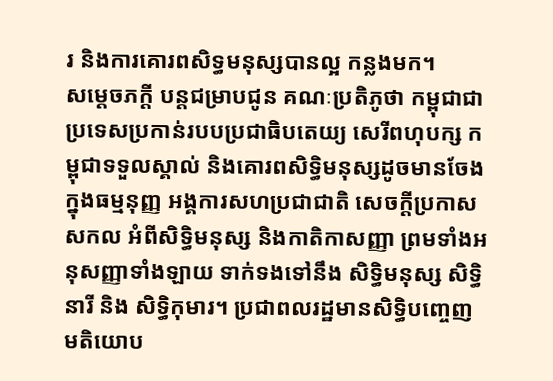រ និងការគោរពសិទ្ធមនុស្សបានល្អ កន្លងមក។
សម្តេចភក្តី បន្តជម្រាបជូន គណៈប្រតិភូថា កម្ពុជាជាប្រទេសប្រកាន់របបប្រជាធិបតេយ្យ សេរីពហុបក្ស កម្ពុជាទទួលស្គាល់ និងគោរពសិទ្ធិមនុស្សដូចមានចែងក្នុងធម្មនុញ្ញ អង្គការសហប្រជាជាតិ សេចក្តីប្រកាសសកល អំពីសិទ្ធិមនុស្ស និងកាតិកាសញ្ញា ព្រមទាំងអនុសញ្ញាទាំងឡាយ ទាក់ទងទៅនឹង សិទ្ធិមនុស្ស សិទ្ធិនារី និង សិទ្ធិកុមារ។ ប្រជាពលរដ្ឋមានសិទ្ធិបញ្ចេញមតិយោប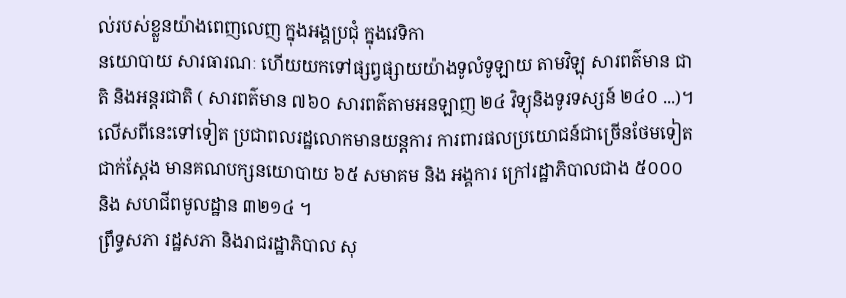ល់របស់ខ្លួនយ៉ាងពេញលេញ ក្នុងអង្គប្រជុំ ក្នុងវេទិកា
នយោបាយ សារធារណៈ ហើយយកទៅផ្សព្វផ្សាយយ៉ាងទូលំទូឡាយ តាមវិឡុ សារពត៌មាន ជាតិ និងអន្តរជាតិ ( សារពត៌មាន ៧៦០ សារពត៌តាមអនឡាញ ២៤ វិទ្យុនិងទូរទស្សន៍ ២៤០ ...)។ លើសពីនេះទៅទៀត ប្រជាពលរដ្ឋលោកមានយន្តការ ការពារផលប្រយោជន៍ជាច្រើនថែមទៀត ជាក់ស្តែង មានគណបក្សនយោបាយ ៦៥ សមាគម និង អង្គការ ក្រៅរដ្ឋាភិបាលជាង ៥០០០ និង សហជីពមូលដ្ឋាន ៣២១៤ ។
ព្រឹទ្ធសភា រដ្ឋសភា និងរាជរដ្ឋាភិបាល សុ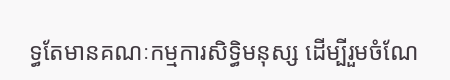ទ្ធតែមានគណៈកម្មការសិទ្ធិមនុស្ស ដើម្បីរួមចំណែ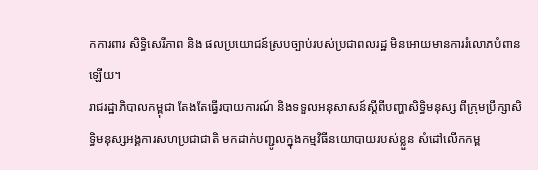កការពារ សិទ្ធិសេរីភាព និង ផលប្រយោជន៍ស្របច្បាប់របស់ប្រជាពលរដ្ឋ មិនអោយមានការរំលោភបំពានឡើយ។
រាជរដ្ឋាភិបាលកម្ពុជា តែងតែធ្វើរបាយការណ៍ និងទទួលអនុសាសន៍ស្តីពីបញ្ហាសិទ្ធិមនុស្ស ពីក្រុមប្រឹក្សាសិទ្ធិមនុស្សអង្គការសហប្រជាជាតិ មកដាក់បញ្ជូលក្នុងកម្មវិធីនយោបាយរបស់ខ្លួន សំដៅលើកកម្ព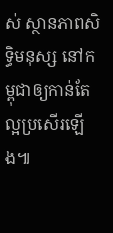ស់ ស្ថានភាពសិទ្ធិមនុស្ស នៅកម្ពុជាឲ្យកាន់តែល្អប្រសើរឡើង៕